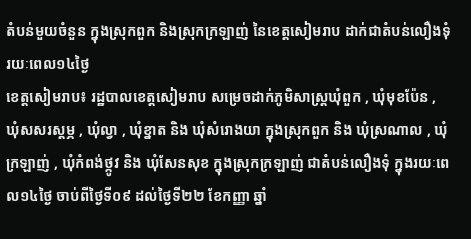តំបន់មួយចំនួន ក្នុងស្រុកពួក និងស្រុកក្រឡាញ់ នៃខេត្តសៀមរាប ដាក់ជាតំបន់លឿងទុំ រយៈពេល១៤ថ្ងៃ
ខេត្តសៀមរាប៖ រដ្ឋបាលខេត្តសៀមរាប សម្រេចដាក់ភូមិសាស្ត្រឃុំពួក , ឃុំមុខប៉ែន , ឃុំសសរស្ដម្ភ , ឃុំល្វា , ឃុំខ្នាត និង ឃុំសំរោងយា ក្នុងស្រុកពួក និង ឃុំស្រណាល , ឃុំក្រឡាញ់ , ឃុំកំពង់ថ្កូវ និង ឃុំសែនសុខ ក្នុងស្រុកក្រឡាញ់ ជាតំបន់លឿងទុំ ក្នុងរយៈពេល១៤ថ្ងៃ ចាប់ពីថ្ងៃទី០៩ ដល់ថ្ងៃទី២២ ខែកញ្ញា ឆ្នាំ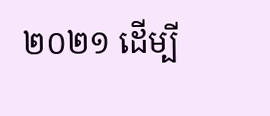២០២១ ដើម្បី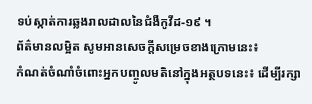ទប់ស្កាត់ការឆ្លងរាលដាលនៃជំងឺកូវីដ-១៩ ។
ព័ត៌មានលម្អិត សូមអានសេចក្ដីសម្រេចខាងក្រោមនេះ៖
កំណត់ចំណាំចំពោះអ្នកបញ្ចូលមតិនៅក្នុងអត្ថបទនេះ៖ ដើម្បីរក្សា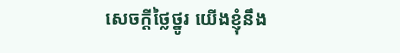សេចក្ដីថ្លៃថ្នូរ យើងខ្ញុំនឹង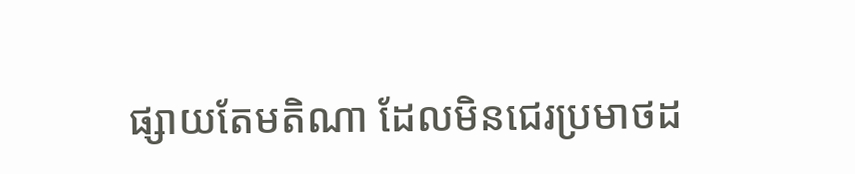ផ្សាយតែមតិណា ដែលមិនជេរប្រមាថដ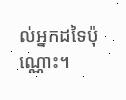ល់អ្នកដទៃប៉ុណ្ណោះ។